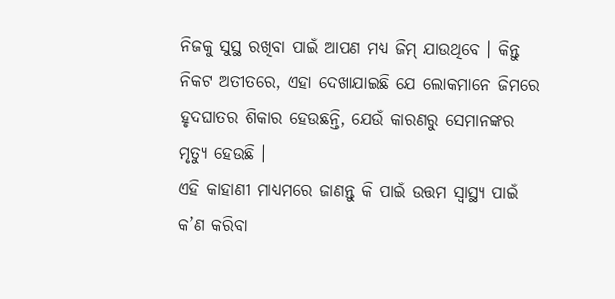ନିଜକୁ ସୁସ୍ଥ ରଖିବା ପାଇଁ ଆପଣ ମଧ୍ୟ ଜିମ୍ ଯାଉଥିବେ । କିନ୍ତୁ ନିକଟ ଅତୀତରେ, ଏହା ଦେଖାଯାଇଛି ଯେ ଲୋକମାନେ ଜିମରେ ହୃଦଘାତର ଶିକାର ହେଉଛନ୍ତି, ଯେଉଁ କାରଣରୁ ସେମାନଙ୍କର ମୃତ୍ୟୁ ହେଉଛି ।
ଏହି କାହାଣୀ ମାଧ୍ୟମରେ ଜାଣନ୍ତୁ କି ପାଇଁ ଉତ୍ତମ ସ୍ୱାସ୍ଥ୍ୟ ପାଇଁ କ’ଣ କରିବା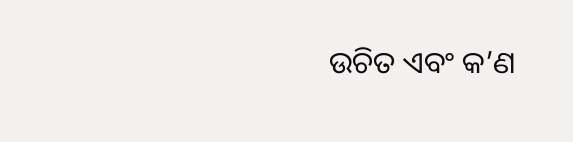ଉଚିତ ଏବଂ କ’ଣ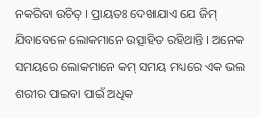ନକରିବା ଉଚିତ୍ । ପ୍ରାୟତଃ ଦେଖାଯାଏ ଯେ ଜିମ୍ ଯିବାବେଳେ ଲୋକମାନେ ଉତ୍ସାହିତ ରହିଥାନ୍ତି । ଅନେକ ସମୟରେ ଲୋକମାନେ କମ୍ ସମୟ ମଧ୍ୟରେ ଏକ ଭଲ ଶରୀର ପାଇବା ପାଇଁ ଅଧିକ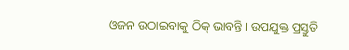ଓଜନ ଉଠାଇବାକୁ ଠିକ୍ ଭାବନ୍ତି । ଉପଯୁକ୍ତ ପ୍ରସ୍ତୁତି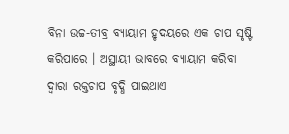ବିନା ଉଚ୍ଚ-ତୀବ୍ର ବ୍ୟାୟାମ ହୃଦୟରେ ଏକ ଚାପ ସୃଷ୍ଟି କରିପାରେ । ଅସ୍ଥାୟୀ ଭାବରେ ବ୍ୟାୟାମ କରିବା ଦ୍ୱାରା ରକ୍ତଚାପ ବୃଦ୍ଧି ପାଇଥାଏ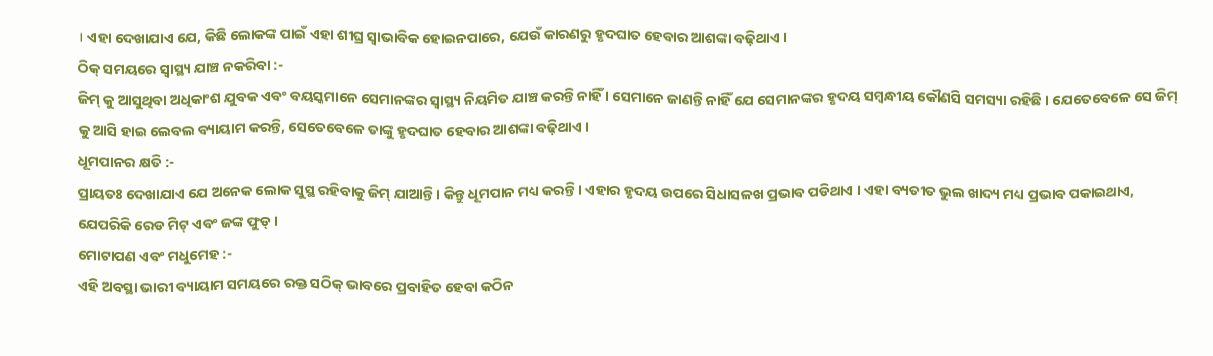। ଏହା ଦେଖାଯାଏ ଯେ, କିଛି ଲୋକଙ୍କ ପାଇଁ ଏହା ଶୀଘ୍ର ସ୍ୱାଭାବିକ ହୋଇନପାରେ, ଯେଉଁ କାରଣରୁ ହୃଦଘାତ ହେବାର ଆଶଙ୍କା ବଢ଼ିଥାଏ ।
ଠିକ୍ ସମୟରେ ସ୍ୱାସ୍ଥ୍ୟ ଯାଞ୍ଚ ନକରିବା :-
ଜିମ୍ କୁ ଆସୁଥିବା ଅଧିକାଂଶ ଯୁବକ ଏବଂ ବୟସ୍କମାନେ ସେମାନଙ୍କର ସ୍ୱାସ୍ଥ୍ୟ ନିୟମିତ ଯାଞ୍ଚ କରନ୍ତି ନାହିଁ । ସେମାନେ ଜାଣନ୍ତି ନାହିଁ ଯେ ସେମାନଙ୍କର ହୃଦୟ ସମ୍ବନ୍ଧୀୟ କୌଣସି ସମସ୍ୟା ରହିଛି । ଯେତେବେଳେ ସେ ଜିମ୍ କୁ ଆସି ହାଇ ଲେବଲ ବ୍ୟାୟାମ କରନ୍ତି, ସେତେବେଳେ ତାଙ୍କୁ ହୃଦଘାତ ହେବାର ଆଶଙ୍କା ବଢ଼ିଥାଏ ।
ଧୂମପାନର କ୍ଷତି :-
ପ୍ରାୟତଃ ଦେଖାଯାଏ ଯେ ଅନେକ ଲୋକ ସୁସ୍ଥ ରହିବାକୁ ଜିମ୍ ଯାଆନ୍ତି । କିନ୍ତୁ ଧୂମପାନ ମଧ୍ୟ କରନ୍ତି । ଏହାର ହୃଦୟ ଉପରେ ସିଧାସଳଖ ପ୍ରଭାବ ପଡିଥାଏ । ଏହା ବ୍ୟତୀତ ଭୁଲ ଖାଦ୍ୟ ମଧ୍ୟ ପ୍ରଭାବ ପକାଇଥାଏ, ଯେପରିକି ରେଡ ମିଟ୍ ଏବଂ ଜଙ୍କ ଫୁଡ୍ ।
ମୋଟାପଣ ଏବଂ ମଧୁମେହ :-
ଏହି ଅବସ୍ଥା ଭାରୀ ବ୍ୟାୟାମ ସମୟରେ ରକ୍ତ ସଠିକ୍ ଭାବରେ ପ୍ରବାହିତ ହେବା କଠିନ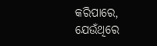କରିପାରେ, ଯେଉଁଥିରେ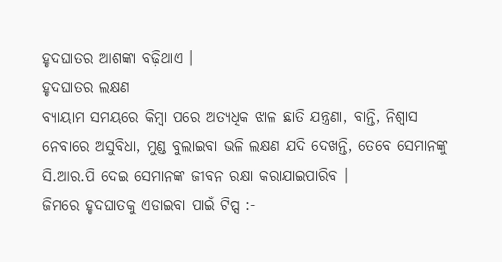ହୃଦଘାତର ଆଶଙ୍କା ବଢ଼ିଥାଏ ।
ହୃଦଘାତର ଲକ୍ଷଣ
ବ୍ୟାୟାମ ସମୟରେ କିମ୍ବା ପରେ ଅତ୍ୟଧିକ ଝାଳ ଛାତି ଯନ୍ତ୍ରଣା, ବାନ୍ତି, ନିଶ୍ୱାସ ନେବାରେ ଅସୁବିଧା, ମୁଣ୍ଡ ବୁଲାଇବା ଭଳି ଲକ୍ଷଣ ଯଦି ଦେଖନ୍ତି, ତେବେ ସେମାନଙ୍କୁ ସି.ଆର.ପି ଦେଇ ସେମାନଙ୍କ ଜୀବନ ରକ୍ଷା କରାଯାଇପାରିବ ।
ଜିମରେ ହୃଦଘାତକୁ ଏଡାଇବା ପାଇଁ ଟିପ୍ସ :-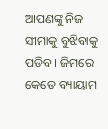ଆପଣଙ୍କୁ ନିଜ ସୀମାକୁ ବୁଝିବାକୁ ପଡିବ । ଜିମରେ କେତେ ବ୍ୟାୟାମ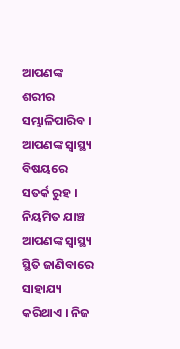ଆପଣଙ୍କ ଶରୀର ସମ୍ଭାଳିପାରିବ । ଆପଣଙ୍କ ସ୍ୱାସ୍ଥ୍ୟ ବିଷୟରେ ସତର୍କ ରୁହ । ନିୟମିତ ଯାଞ୍ଚ ଆପଣଙ୍କ ସ୍ୱାସ୍ଥ୍ୟ ସ୍ଥିତି ଜାଣିବାରେ ସାହାଯ୍ୟ କରିଥାଏ । ନିଜ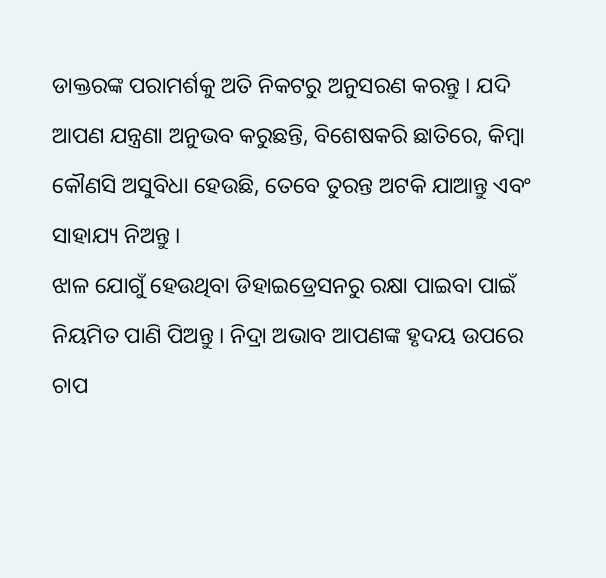ଡାକ୍ତରଙ୍କ ପରାମର୍ଶକୁ ଅତି ନିକଟରୁ ଅନୁସରଣ କରନ୍ତୁ । ଯଦି ଆପଣ ଯନ୍ତ୍ରଣା ଅନୁଭବ କରୁଛନ୍ତି, ବିଶେଷକରି ଛାତିରେ, କିମ୍ବା କୌଣସି ଅସୁବିଧା ହେଉଛି, ତେବେ ତୁରନ୍ତ ଅଟକି ଯାଆନ୍ତୁ ଏବଂ ସାହାଯ୍ୟ ନିଅନ୍ତୁ ।
ଝାଳ ଯୋଗୁଁ ହେଉଥିବା ଡିହାଇଡ୍ରେସନରୁ ରକ୍ଷା ପାଇବା ପାଇଁ ନିୟମିତ ପାଣି ପିଅନ୍ତୁ । ନିଦ୍ରା ଅଭାବ ଆପଣଙ୍କ ହୃଦୟ ଉପରେ ଚାପ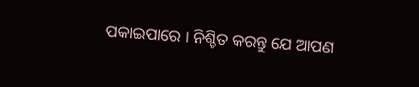ପକାଇପାରେ । ନିଶ୍ଚିତ କରନ୍ତୁ ଯେ ଆପଣ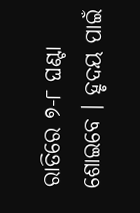ରାତିରେ ୭-୮ ଘଣ୍ଟା ଶୋଇବେ । ହୃଦୟ ପାଇଁ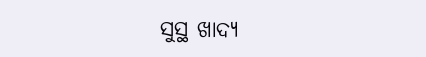ସୁସ୍ଥ ଖାଦ୍ୟ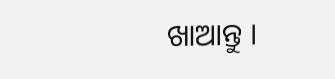ଖାଆନ୍ତୁ ।